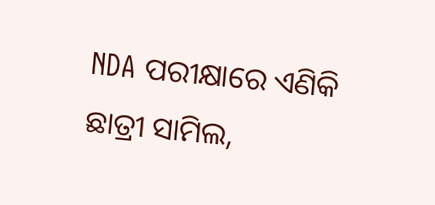NDA ପରୀକ୍ଷାରେ ଏଣିକି ଛାତ୍ରୀ ସାମିଲ,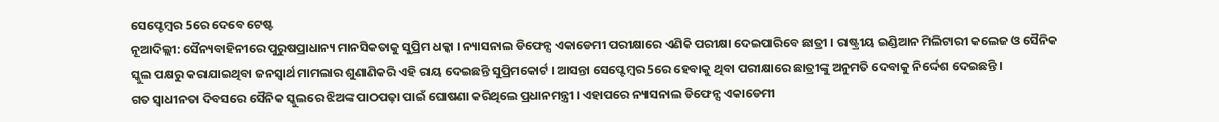ସେପ୍ଟେମ୍ବର 5ରେ ଦେବେ ଟେଷ୍ଟ
ନୂଆଦିଲ୍ଲୀ: ସୈନ୍ୟବାହିନୀରେ ପୁରୁଷପ୍ରାଧାନ୍ୟ ମାନସିକତାକୁ ସୁପ୍ରିମ ଧକ୍କା । ନ୍ୟାସନାଲ ଡିଫେନ୍ସ ଏକାଡେମୀ ପରୀକ୍ଷାରେ ଏଣିକି ପରୀକ୍ଷା ଦେଇପାରିବେ ଛାତ୍ରୀ । ରାଷ୍ଟ୍ରୀୟ ଇଣ୍ଡିଆନ ମିଲିଟାରୀ କଲେଜ ଓ ସୈନିକ ସ୍କୁଲ ପକ୍ଷରୁ କରାଯାଇଥିବା ଜନସ୍ୱାର୍ଥ ମାମଲାର ଶୁଣାଣିକରି ଏହି ରାୟ ଦେଇଛନ୍ତି ସୁପ୍ରିମକୋର୍ଟ । ଆସନ୍ତା ସେପ୍ଟେମ୍ବର 5ରେ ହେବାକୁ ଥିବା ପରୀକ୍ଷାରେ ଛାତ୍ରୀଙ୍କୁ ଅନୁମତି ଦେବାକୁ ନିର୍ଦ୍ଦେଶ ଦେଇଛନ୍ତି ।
ଗତ ସ୍ୱାଧୀନତା ଦିବସରେ ସୈନିକ ସ୍କୁଲରେ ଝିଅଙ୍କ ପାଠପଢ଼ା ପାଇଁ ଘୋଷଣା କରିଥିଲେ ପ୍ରଧାନମନ୍ତ୍ରୀ । ଏହାପରେ ନ୍ୟାସନାଲ ଡିଫେନ୍ସ ଏକାଡେମୀ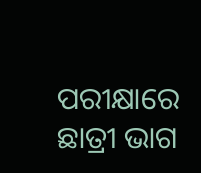ପରୀକ୍ଷାରେ ଛାତ୍ରୀ ଭାଗ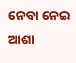ନେବା ନେଇ ଆଶା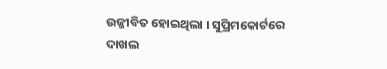ଉଜ୍ଜୀବିତ ହୋଇଥିଲା । ସୁପ୍ରିମକୋର୍ଟରେ ଦାଖଲ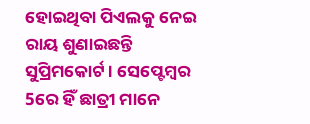ହୋଇଥିବା ପିଏଲକୁ ନେଇ ରାୟ ଶୁଣାଇଛନ୍ତି ସୁପ୍ରିମକୋର୍ଟ । ସେପ୍ଟେମ୍ବର 5ରେ ହିଁ ଛାତ୍ରୀ ମାନେ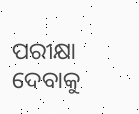ପରୀକ୍ଷା ଦେବାକୁ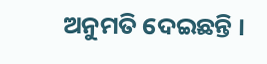ଅନୁମତି ଦେଇଛନ୍ତି ।